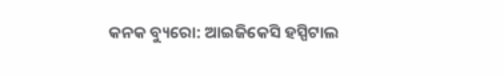କନକ ବ୍ୟୁରୋ: ଆଇଜିକେସି ହସ୍ପିଟାଲ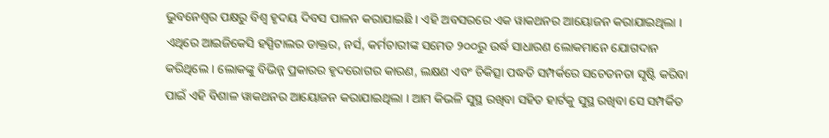ଭୁବନେଶ୍ୱର ପକ୍ଷରୁ ବିଶ୍ୱ ହୃଦୟ ଦିବସ ପାଳନ କରାଯାଇଛି । ଏହି ଅବସରରେ ଏକ ୱାକଥନର ଆୟୋଜନ କରାଯାଇଥିଲା । ଏଥିରେ ଆଇଜିକେସି ହସ୍ପିଟାଲର ଡାକ୍ତର, ନର୍ସ, କର୍ମଚାରୀଙ୍କ ସମେତ ୨୦୦ରୁ ଉର୍ଦ୍ଧ ସାଧାରଣ ଲୋକମାନେ ଯୋଗଦାନ କରିଥିଲେ । ଲୋକଙ୍କୁ ବିଭିନ୍ନ ପ୍ରକାରର ହୃଦରୋଗର କାରଣ, ଲକ୍ଷଣ ଏବଂ ଚିକିତ୍ସା ପଦ୍ଧତି ସମ୍ପର୍କରେ ସଚେତନତା ସୃଷ୍ଟି କରିବା ପାଇଁ ଏହି ବିଶାଳ ୱାକଥନର ଆୟୋଜନ କରାଯାଇଥିଲା । ଆମ କିଭଳି ସୁସ୍ଥ ରଖିବା ସହିତ ହାର୍ଟକୁ ସୁସ୍ଥ ରଖିବା ସେ ସମ୍ପର୍କିତ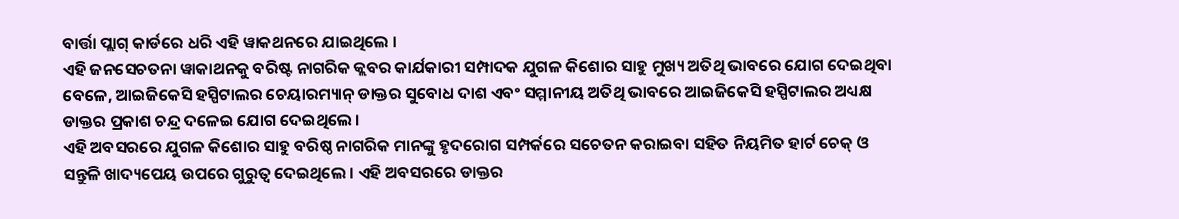ବାର୍ତ୍ତା ପ୍ଲାଗ୍ କାର୍ଡରେ ଧରି ଏହି ୱାକଥନରେ ଯାଇଥିଲେ ।
ଏହି ଜନସେଚତନା ୱାକାଥନକୁ ବରିଷ୍ଟ ନାଗରିକ କ୍ଲବର କାର୍ଯକାରୀ ସମ୍ପାଦକ ଯୁଗଳ କିଶୋର ସାହୁ ମୁଖ୍ୟ ଅତିଥି ଭାବରେ ଯୋଗ ଦେଇଥିବା ବେଳେ, ଆଇଜିକେସି ହସ୍ପିଟାଲର ଚେୟାରମ୍ୟାନ୍ ଡାକ୍ତର ସୁବୋଧ ଦାଶ ଏବଂ ସମ୍ମାନୀୟ ଅତିଥି ଭାବରେ ଆଇଜିକେସି ହସ୍ପିଟାଲର ଅଧ୍ୟକ୍ଷ ଡାକ୍ତର ପ୍ରକାଶ ଚନ୍ଦ୍ର ଦଳେଇ ଯୋଗ ଦେଇଥିଲେ ।
ଏହି ଅବସରରେ ଯୁଗଳ କିଶୋର ସାହୁ ବରିଷ୍ଠ ନାଗରିକ ମାନଙ୍କୁ ହୃଦରୋଗ ସମ୍ପର୍କରେ ସଚେତନ କରାଇବା ସହିତ ନିୟମିତ ହାର୍ଟ ଚେକ୍ ଓ ସନ୍ତୁଳି ଖାଦ୍ୟପେୟ ଉପରେ ଗୁରୁତ୍ୱ ଦେଇଥିଲେ । ଏହି ଅବସରରେ ଡାକ୍ତର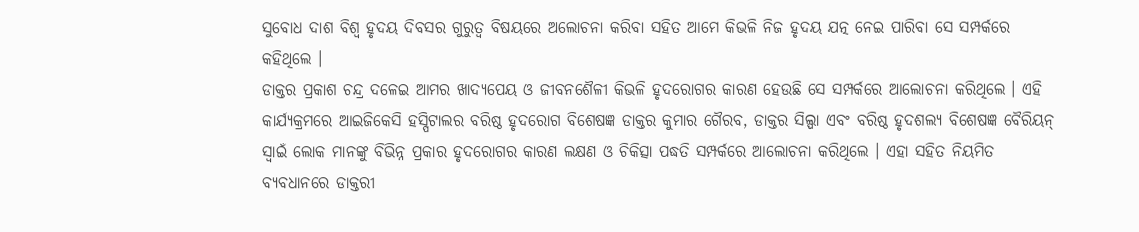ସୁବୋଧ ଦାଶ ବିଶ୍ୱ ହୃଦୟ ଦିବସର ଗୁରୁତ୍ୱ ବିଷୟରେ ଅଲୋଚନା କରିବା ସହିତ ଆମେ କିଭଳି ନିଜ ହୃଦୟ ଯତ୍ନ ନେଇ ପାରିବା ସେ ସମ୍ପର୍କରେ କହିଥିଲେ ।
ଡାକ୍ତର ପ୍ରକାଶ ଚନ୍ଦ୍ର ଦଳେଇ ଆମର ଖାଦ୍ୟପେୟ ଓ ଜୀବନଶୈଳୀ କିଭଳି ହୃଦରୋଗର କାରଣ ହେଉଛି ସେ ସମ୍ପର୍କରେ ଆଲୋଚନା କରିଥିଲେ । ଏହି କାର୍ଯ୍ୟକ୍ରମରେ ଆଇଜିକେସି ହସ୍ପିଟାଲର ବରିଷ୍ଠ ହୃଦରୋଗ ବିଶେଷଜ୍ଞ ଡାକ୍ତର କୁମାର ଗୈରବ, ଡାକ୍ତର ସିଲ୍ପା ଏବଂ ବରିଷ୍ଠ ହୃଦଶଲ୍ୟ ବିଶେଷଜ୍ଞ ବୈରିୟନ୍ ସ୍ୱାଇଁ ଲୋକ ମାନଙ୍କୁ ବିଭିନ୍ନ ପ୍ରକାର ହୃଦରୋଗର କାରଣ ଲକ୍ଷଣ ଓ ଚିକିତ୍ସା ପଦ୍ଧତି ସମ୍ପର୍କରେ ଆଲୋଚନା କରିଥିଲେ । ଏହା ସହିତ ନିୟମିତ ବ୍ୟବଧାନରେ ଡାକ୍ତରୀ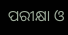ପରୀକ୍ଷା ଓ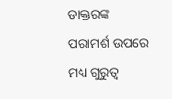ଡାକ୍ତରଙ୍କ ପରାମର୍ଶ ଉପରେ ମଧ୍ୟ ଗୁରୁତ୍ୱ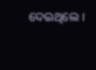ଦେଇଥିଲେ ।